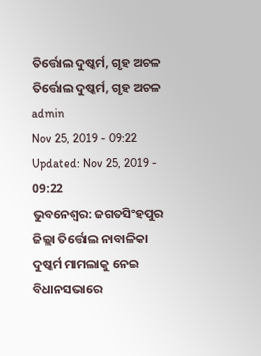ତିର୍ତ୍ତୋଲ ଦୁଷ୍କର୍ମ, ଗୃହ ଅଚଳ
ତିର୍ତ୍ତୋଲ ଦୁଷ୍କର୍ମ, ଗୃହ ଅଚଳ
admin
Nov 25, 2019 - 09:22
Updated: Nov 25, 2019 - 09:22
ଭୁବନେଶ୍ୱର: ଜଗତସିଂହପୁର ଜିଲ୍ଲା ତିର୍ତ୍ତୋଲ ନାବାଳିକା ଦୁଷ୍କର୍ମ ମାମଲାକୁ ନେଇ ବିଧାନସଭାରେ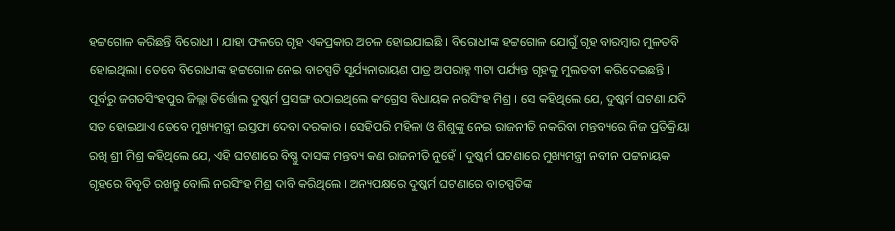ହଟ୍ଟଗୋଳ କରିଛନ୍ତି ବିରୋଧୀ । ଯାହା ଫଳରେ ଗୃହ ଏକପ୍ରକାର ଅଚଳ ହୋଇଯାଇଛି । ବିରୋଧୀଙ୍କ ହଟ୍ଟଗୋଳ ଯୋଗୁଁ ଗୃହ ବାରମ୍ବାର ମୁଳତବି ହୋଇଥିଲା। ତେବେ ବିରୋଧୀଙ୍କ ହଟ୍ଟଗୋଳ ନେଇ ବାଚସ୍ପତି ସୂର୍ଯ୍ୟନାରାୟଣ ପାତ୍ର ଅପରାହ୍ନ ୩ଟା ପର୍ଯ୍ୟନ୍ତ ଗୃହକୁ ମୁଲତବୀ କରିଦେଇଛନ୍ତି ।
ପୂର୍ବରୁ ଜଗତସିଂହପୁର ଜିଲ୍ଲା ତିର୍ତ୍ତୋଲ ଦୁଷ୍କର୍ମ ପ୍ରସଙ୍ଗ ଉଠାଇଥିଲେ କଂଗ୍ରେସ ବିଧାୟକ ନରସିଂହ ମିଶ୍ର । ସେ କହିଥିଲେ ଯେ, ଦୁଷ୍କର୍ମ ଘଟଣା ଯଦି ସତ ହୋଇଥାଏ ତେବେ ମୁଖ୍ୟମନ୍ତ୍ରୀ ଇସ୍ତଫା ଦେବା ଦରକାର । ସେହିପରି ମହିଳା ଓ ଶିଶୁଙ୍କୁ ନେଇ ରାଜନୀତି ନକରିବା ମନ୍ତବ୍ୟରେ ନିଜ ପ୍ରତିକ୍ରିୟା ରଖି ଶ୍ରୀ ମିଶ୍ର କହିଥିଲେ ଯେ, ଏହି ଘଟଣାରେ ବିଷ୍ଣୁ ଦାସଙ୍କ ମନ୍ତବ୍ୟ କଣ ରାଜନୀତି ନୁହେଁ । ଦୁଷ୍କର୍ମ ଘଟଣାରେ ମୁଖ୍ୟମନ୍ତ୍ରୀ ନବୀନ ପଟ୍ଟନାୟକ ଗୃହରେ ବିବୃତି ରଖନ୍ତୁ ବୋଲି ନରସିଂହ ମିଶ୍ର ଦାବି କରିଥିଲେ । ଅନ୍ୟପକ୍ଷରେ ଦୁଷ୍କର୍ମ ଘଟଣାରେ ବାଚସ୍ପତିଙ୍କ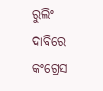ରୁଲିଂ ଦାବିରେ କଂଗ୍ରେସ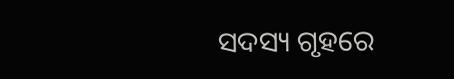ସଦସ୍ୟ ଗୃହରେ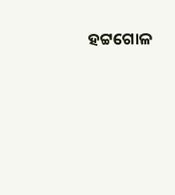ହଟ୍ଟଗୋଳ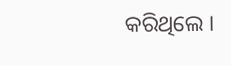କରିଥିଲେ ।